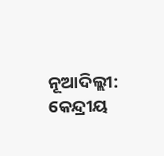ନୂଆଦିଲ୍ଲୀ: କେନ୍ଦ୍ରୀୟ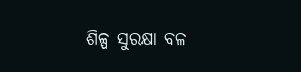ଶିଳ୍ପ ସୁରକ୍ଷା ବଳ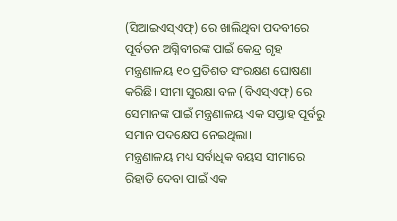(ସିଆଇଏସ୍ଏଫ୍) ରେ ଖାଲିଥିବା ପଦବୀରେ ପୂର୍ବତନ ଅଗ୍ନିବୀରଙ୍କ ପାଇଁ କେନ୍ଦ୍ର ଗୃହ ମନ୍ତ୍ରଣାଳୟ ୧୦ ପ୍ରତିଶତ ସଂରକ୍ଷଣ ଘୋଷଣା କରିଛି। ସୀମା ସୁରକ୍ଷା ବଳ (ବିଏସ୍ଏଫ୍) ରେ ସେମାନଙ୍କ ପାଇଁ ମନ୍ତ୍ରଣାଳୟ ଏକ ସପ୍ତାହ ପୂର୍ବରୁ ସମାନ ପଦକ୍ଷେପ ନେଇଥିଲା।
ମନ୍ତ୍ରଣାଳୟ ମଧ୍ୟ ସର୍ବାଧିକ ବୟସ ସୀମାରେ ରିହାତି ଦେବା ପାଇଁ ଏକ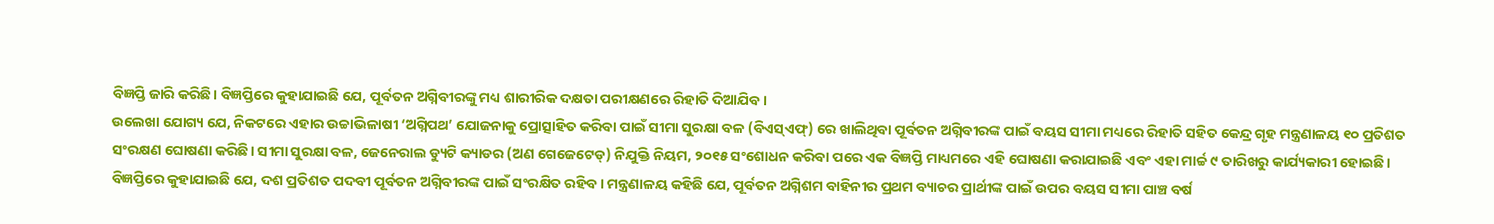ବିଜ୍ଞପ୍ତି ଜାରି କରିଛି। ବିଜ୍ଞପ୍ତିରେ କୁହାଯାଇଛି ଯେ, ପୂର୍ବତନ ଅଗ୍ନିବୀରଙ୍କୁ ମଧ୍ୟ ଶାରୀରିକ ଦକ୍ଷତା ପରୀକ୍ଷଣରେ ରିହାତି ଦିଆଯିବ।
ଉଲେଖା ଯୋଗ୍ୟ ଯେ, ନିକଟରେ ଏହାର ଉଚ୍ଚାଭିଳାଷୀ ‘ଅଗ୍ନିପଥ’ ଯୋଜନାକୁ ପ୍ରୋତ୍ସାହିତ କରିବା ପାଇଁ ସୀମା ସୁରକ୍ଷା ବଳ (ବିଏସ୍ଏଫ୍) ରେ ଖାଲିଥିବା ପୂର୍ବତନ ଅଗ୍ନିବୀରଙ୍କ ପାଇଁ ବୟସ ସୀମା ମଧ୍ୟରେ ରିହାତି ସହିତ କେନ୍ଦ୍ର ଗୃହ ମନ୍ତ୍ରଣାଳୟ ୧୦ ପ୍ରତିଶତ ସଂରକ୍ଷଣ ଘୋଷଣା କରିଛି। ସୀମା ସୁରକ୍ଷା ବଳ, ଜେନେରାଲ ଡ୍ୟୁଟି କ୍ୟାଡର (ଅଣ ଗେଜେଟେଡ୍) ନିଯୁକ୍ତି ନିୟମ, ୨୦୧୫ ସଂଶୋଧନ କରିବା ପରେ ଏକ ବିଜ୍ଞପ୍ତି ମାଧ୍ୟମରେ ଏହି ଘୋଷଣା କରାଯାଇଛି ଏବଂ ଏହା ମାର୍ଚ୍ଚ ୯ ତାରିଖରୁ କାର୍ଯ୍ୟକାରୀ ହୋଇଛି।
ବିଜ୍ଞପ୍ତିରେ କୁହାଯାଇଛି ଯେ, ଦଶ ପ୍ରତିଶତ ପଦବୀ ପୂର୍ବତନ ଅଗ୍ନିବୀରଙ୍କ ପାଇଁ ସଂରକ୍ଷିତ ରହିବ। ମନ୍ତ୍ରଣାଳୟ କହିଛି ଯେ, ପୂର୍ବତନ ଅଗ୍ନିଶମ ବାହିନୀର ପ୍ରଥମ ବ୍ୟାଚର ପ୍ରାର୍ଥୀଙ୍କ ପାଇଁ ଉପର ବୟସ ସୀମା ପାଞ୍ଚ ବର୍ଷ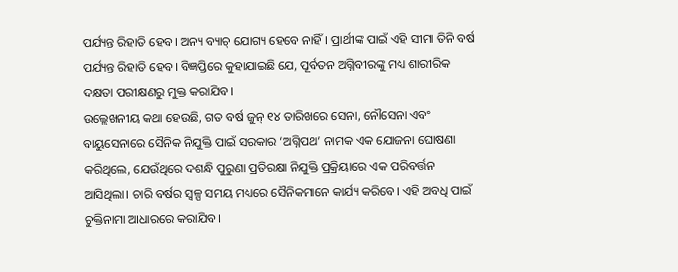ପର୍ଯ୍ୟନ୍ତ ରିହାତି ହେବ। ଅନ୍ୟ ବ୍ୟାଚ୍ ଯୋଗ୍ୟ ହେବେ ନାହିଁ। ପ୍ରାର୍ଥୀଙ୍କ ପାଇଁ ଏହି ସୀମା ତିନି ବର୍ଷ ପର୍ଯ୍ୟନ୍ତ ରିହାତି ହେବ। ବିଜ୍ଞପ୍ତିରେ କୁହାଯାଇଛି ଯେ, ପୂର୍ବତନ ଅଗ୍ନିବୀରଙ୍କୁ ମଧ୍ୟ ଶାରୀରିକ ଦକ୍ଷତା ପରୀକ୍ଷଣରୁ ମୁକ୍ତ କରାଯିବ।
ଉଲ୍ଲେଖନୀୟ କଥା ହେଉଛି, ଗତ ବର୍ଷ ଜୁନ୍ ୧୪ ତାରିଖରେ ସେନା, ନୌସେନା ଏବଂ ବାୟୁସେନାରେ ସୈନିକ ନିଯୁକ୍ତି ପାଇଁ ସରକାର ‘ଅଗ୍ନିପଥ’ ନାମକ ଏକ ଯୋଜନା ଘୋଷଣା କରିଥିଲେ, ଯେଉଁଥିରେ ଦଶନ୍ଧି ପୁରୁଣା ପ୍ରତିରକ୍ଷା ନିଯୁକ୍ତି ପ୍ରକ୍ରିୟାରେ ଏକ ପରିବର୍ତ୍ତନ ଆସିଥିଲା। ଚାରି ବର୍ଷର ସ୍ୱଳ୍ପ ସମୟ ମଧ୍ୟରେ ସୈନିକମାନେ କାର୍ଯ୍ୟ କରିବେ। ଏହି ଅବଧି ପାଇଁ ଚୁକ୍ତିନାମା ଆଧାରରେ କରାଯିବ।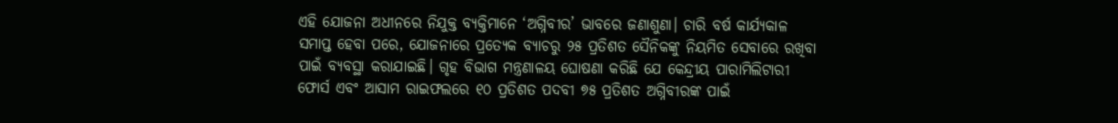ଏହି ଯୋଜନା ଅଧୀନରେ ନିଯୁକ୍ତ ବ୍ୟକ୍ତିମାନେ ‘ଅଗ୍ନିବୀର’ ଭାବରେ ଜଣାଶୁଣା। ଚାରି ବର୍ଷ କାର୍ଯ୍ୟକାଳ ସମାପ୍ତ ହେବା ପରେ, ଯୋଜନାରେ ପ୍ରତ୍ୟେକ ବ୍ୟାଚରୁ ୨୫ ପ୍ରତିଶତ ସୈନିକଙ୍କୁ ନିୟମିତ ସେବାରେ ରଖିବା ପାଇଁ ବ୍ୟବସ୍ଥା କରାଯାଇଛି। ଗୃହ ବିଭାଗ ମନ୍ତ୍ରଣାଳୟ ଘୋଷଣା କରିଛି ଯେ କେନ୍ଦ୍ରୀୟ ପାରାମିଲିଟାରୀ ଫୋର୍ସ ଏବଂ ଆସାମ ରାଇଫଲରେ ୧୦ ପ୍ରତିଶତ ପଦବୀ ୭୫ ପ୍ରତିଶତ ଅଗ୍ନିବୀରଙ୍କ ପାଇଁ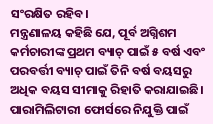ସଂରକ୍ଷିତ ରହିବ।
ମନ୍ତ୍ରଣାଳୟ କହିଛି ଯେ, ପୂର୍ବ ଅଗ୍ନିଶମ କର୍ମଚାରୀଙ୍କ ପ୍ରଥମ ବ୍ୟାଚ୍ ପାଇଁ ୫ ବର୍ଷ ଏବଂ ପରବର୍ତ୍ତୀ ବ୍ୟାଚ୍ ପାଇଁ ତିନି ବର୍ଷ ବୟସରୁ ଅଧିକ ବୟସ ସୀମାକୁ ରିହାତି କରାଯାଇଛି।
ପାରାମିଲିଟାରୀ ଫୋର୍ସରେ ନିଯୁକ୍ତି ପାଇଁ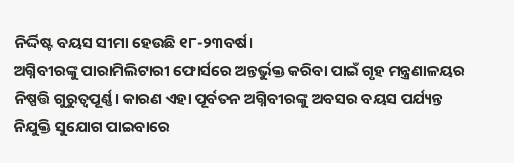ନିର୍ଦ୍ଦିଷ୍ଟ ବୟସ ସୀମା ହେଉଛି ୧୮-୨୩ବର୍ଷ।
ଅଗ୍ନିବୀରଙ୍କୁ ପାରାମିଲିଟାରୀ ଫୋର୍ସରେ ଅନ୍ତର୍ଭୁକ୍ତ କରିବା ପାଇଁ ଗୃହ ମନ୍ତ୍ରଣାଳୟର ନିଷ୍ପତ୍ତି ଗୁରୁତ୍ୱପୂର୍ଣ୍ଣ। କାରଣ ଏହା ପୂର୍ବତନ ଅଗ୍ନିବୀରଙ୍କୁ ଅବସର ବୟସ ପର୍ଯ୍ୟନ୍ତ ନିଯୁକ୍ତି ସୁଯୋଗ ପାଇବାରେ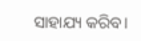ସାହାଯ୍ୟ କରିବ।